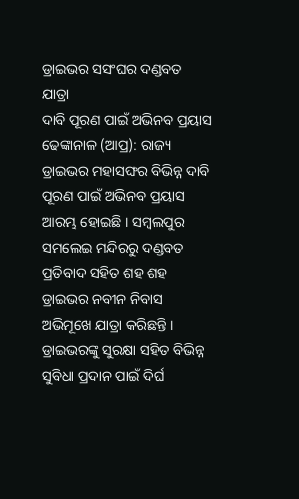ଡ୍ରାଇଭର ସସଂଘର ଦଣ୍ଡବତ ଯାତ୍ରା
ଦାବି ପୂରଣ ପାଇଁ ଅଭିନବ ପ୍ରୟାସ
ଢେଙ୍କାନାଳ (ଆପ୍ର): ରାଜ୍ୟ ଡ୍ରାଇଭର ମହାସଙ୍ଘର ବିଭିନ୍ନ ଦାବି ପୂରଣ ପାଇଁ ଅଭିନବ ପ୍ରୟାସ ଆରମ୍ଭ ହୋଇଛି । ସମ୍ବଲପୁର ସମଲେଇ ମନ୍ଦିରରୁ ଦଣ୍ଡବତ ପ୍ରତିବାଦ ସହିତ ଶହ ଶହ ଡ୍ରାଇଭର ନବୀନ ନିବାସ ଅଭିମୂଖେ ଯାତ୍ରା କରିଛନ୍ତି । ଡ୍ରାଇଭରଙ୍କୁ ସୁରକ୍ଷା ସହିତ ବିଭିନ୍ନ ସୁବିଧା ପ୍ରଦାନ ପାଇଁ ଦିର୍ଘ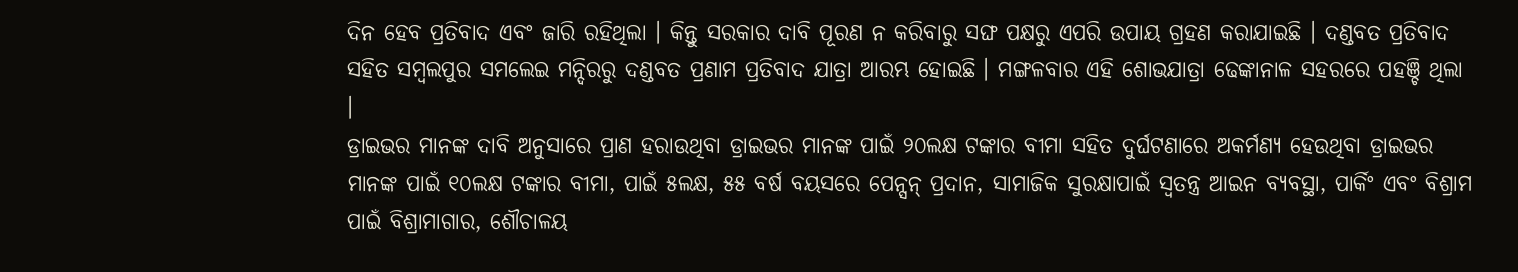ଦିନ ହେବ ପ୍ରତିବାଦ ଏବଂ ଜାରି ରହିଥିଲା । କିନ୍ତୁ ସରକାର ଦାବି ପୂରଣ ନ କରିବାରୁ ସଙ୍ଘ ପକ୍ଷରୁ ଏପରି ଉପାୟ ଗ୍ରହଣ କରାଯାଇଛି । ଦଣ୍ଡବତ ପ୍ରତିବାଦ ସହିତ ସମ୍ବଲପୁର ସମଲେଇ ମନ୍ଦିରରୁ ଦଣ୍ଡବତ ପ୍ରଣାମ ପ୍ରତିବାଦ ଯାତ୍ରା ଆରମ୍ଭ ହୋଇଛି । ମଙ୍ଗଳବାର ଏହି ଶୋଭଯାତ୍ରା ଢେଙ୍କାନାଳ ସହରରେ ପହଞ୍ଚି ଥିଲା ।
ଡ୍ରାଇଭର ମାନଙ୍କ ଦାବି ଅନୁସାରେ ପ୍ରାଣ ହରାଉଥିବା ଡ୍ରାଇଭର ମାନଙ୍କ ପାଇଁ ୨୦ଲକ୍ଷ ଟଙ୍କାର ବୀମା ସହିତ ଦୁର୍ଘଟଣାରେ ଅକର୍ମଣ୍ୟ ହେଉଥିବା ଡ୍ରାଇଭର ମାନଙ୍କ ପାଇଁ ୧୦ଲକ୍ଷ ଟଙ୍କାର ବୀମା, ପାଇଁ ୫ଲକ୍ଷ, ୫୫ ବର୍ଷ ବୟସରେ ପେନ୍ସନ୍ ପ୍ରଦାନ, ସାମାଜିକ ସୁରକ୍ଷାପାଇଁ ସ୍ୱତନ୍ତ୍ର ଆଇନ ବ୍ୟବସ୍ଥା, ପାର୍କିଂ ଏବଂ ବିଶ୍ରାମ ପାଇଁ ବିଶ୍ରାମାଗାର, ଶୌଚାଳୟ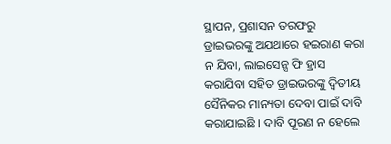ସ୍ଥାପନ, ପ୍ରଶାସନ ତରଫରୁ ଡ୍ରାଇଭରଙ୍କୁ ଅଯଥାରେ ହଇରାଣ କରା ନ ଯିବା, ଲାଇସେନ୍ସ ଫି ହ୍ରାସ କରାଯିବା ସହିତ ଡ୍ରାଇଭରଙ୍କୁ ଦ୍ୱିତୀୟ ସୈନିକର ମାନ୍ୟତା ଦେବା ପାଇଁ ଦାବି କରାଯାଇଛି । ଦାବି ପୂରଣ ନ ହେଲେ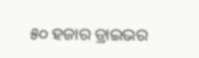୫୦ ହଜାର ଡ୍ରାଇଭର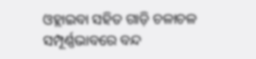ଓହ୍ଲାଇବା ସହିତ ଗାଡ଼ି ଚଳାଚଳ ସମ୍ପୂର୍ଣ୍ଣଭାବରେ ବନ୍ଦ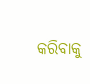କରିବାକୁ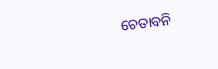ଚେତାବନି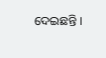ଦେଇଛନ୍ତି ।